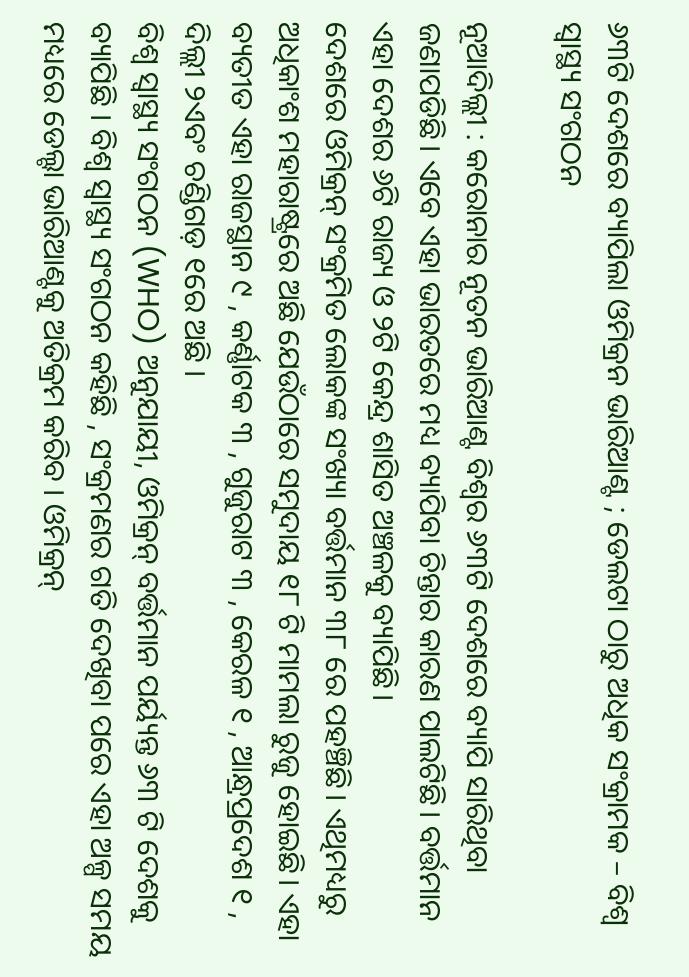୬୩ଟି ଦେଶରେ ବ୍ୟାପିଲା ଓମିକ୍ରନ ଭାରିଆଣ୍ଟ ; ଡେଲଟା ଠାରୁ ଅଧିକ ସଂକ୍ରାମକ – ବିଶ୍ୱ ସ୍ୱାସ୍ଥ୍ୟ ସଂଗଠନ

ନୂଆଦିଲ୍ଲୀ : କରୋନାର ନୂତନ ଭାରିଆଣ୍ଟ ବିଶ୍ୱର ୬୩ଟି ଦେଶରେ ବ୍ୟାପି ସାରିଥିବା ଜଣାପଡିଛି। ଏବେ ଏହା ଭାରତରେ ମଧ୍ୟ ବ୍ୟାପିବା ଚିନ୍ତାର କାରଣ ପାଲଟିଛି। ବର୍ତ୍ତମାନ ଏହା ଦେଶର ୬ଟି ରାଜ୍ୟ ଓ ୨ଟି କେନ୍ଦ୍ର ଶାସିତ ଅଞ୍ଚଳକୁ ବ୍ୟାପିଛି।
ଦେଶରେ ଓମିକ୍ରନ୍ ସଂକ୍ରମିତ ଲୋକଙ୍କ ସଂଖ୍ୟା ବର୍ତ୍ତମାନ ୩୮ ରେ ପହଞ୍ଚିଛି। ଏଥିମଧ୍ୟରୁ ଅଧିକାଂଶ ମହାରାଷ୍ଟ୍ରରେ ଅଛି ଯେଉଁଠାରେ ସମୁଦାୟ ୧୮ ଟି ମାମଲା ରୁଜୁ ହୋଇଛି। ଏହା ବ୍ୟତୀତ ଏହା ରାଜସ୍ଥାନ ୯ , କର୍ଣ୍ଣାଟକ ୩ , ଗୁଜୁରାଟ ୩ , କେରଳ ୧ , ଆନ୍ଧ୍ରପ୍ରଦେଶ ୧ , ଦିଲ୍ଲୀ ୨ଏବଂ ଚଣ୍ଡିଗଡ଼ ୧ରେ ଅଛି ।
ବିଶ୍ୱ ସ୍ୱାସ୍ଥ୍ୟ ସଂଗଠନ (WHO) ଅନୁଯାୟୀ, ଓମିକ୍ରନ୍ ବର୍ତ୍ତମାନ ପର୍ୟ୍ୟନ୍ତ ୬୩ ଟି ଦେଶକୁ ବ୍ୟାପିଛି । ବିଶ୍ୱ ସ୍ୱାସ୍ଥ୍ୟ ସଂଗଠନ କହିଛି , ସଂକ୍ରମଣର ଗତି ଦେଖିବା ପରେ ଏହା ଅଳ୍ପ ସମୟ ମଧ୍ୟରେ ଡେଲ୍ଟା ଭାରିଆଣ୍ଟକୁ ଅତିକ୍ରମ କରିବ । ଓମିକ୍ରନ୍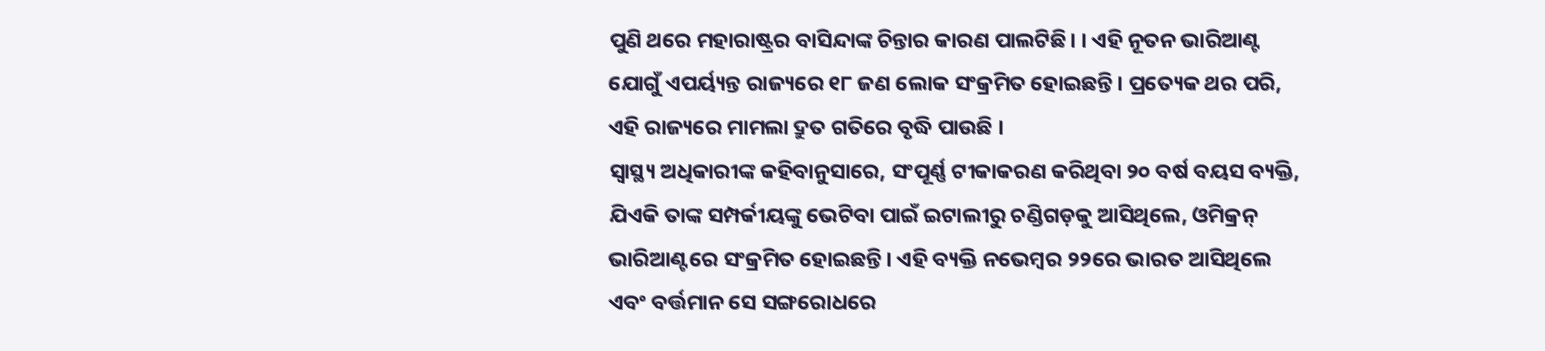ପୁଣି ଥରେ ମହାରାଷ୍ଟ୍ରର ବାସିନ୍ଦାଙ୍କ ଚିନ୍ତାର କାରଣ ପାଲଟିଛି। । ଏହି ନୂତନ ଭାରିଆଣ୍ଟ ଯୋଗୁଁ ଏପର୍ୟ୍ୟନ୍ତ ରାଜ୍ୟରେ ୧୮ ଜଣ ଲୋକ ସଂକ୍ରମିତ ହୋଇଛନ୍ତି। ପ୍ରତ୍ୟେକ ଥର ପରି, ଏହି ରାଜ୍ୟରେ ମାମଲା ଦ୍ରୁତ ଗତିରେ ବୃଦ୍ଧି ପାଉଛି ।
ସ୍ୱାସ୍ଥ୍ୟ ଅଧିକାରୀଙ୍କ କହିବାନୁସାରେ, ସଂପୂର୍ଣ୍ଣ ଟୀକାକରଣ କରିଥିବା ୨୦ ବର୍ଷ ବୟସ ବ୍ୟକ୍ତି, ଯିଏକି ତାଙ୍କ ସମ୍ପର୍କୀୟଙ୍କୁ ଭେଟିବା ପାଇଁ ଇଟାଲୀରୁ ଚଣ୍ଡିଗଡ଼କୁ ଆସିଥିଲେ, ଓମିକ୍ରନ୍ ଭାରିଆଣ୍ଟରେ ସଂକ୍ରମିତ ହୋଇଛନ୍ତି। ଏହି ବ୍ୟକ୍ତି ନଭେମ୍ବର ୨୨ରେ ଭାରତ ଆସିଥିଲେ ଏବଂ ବର୍ତ୍ତମାନ ସେ ସଙ୍ଗରୋଧରେ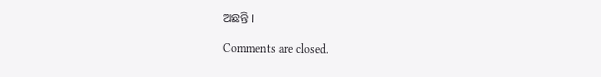ଅଛନ୍ତି ।

Comments are closed.